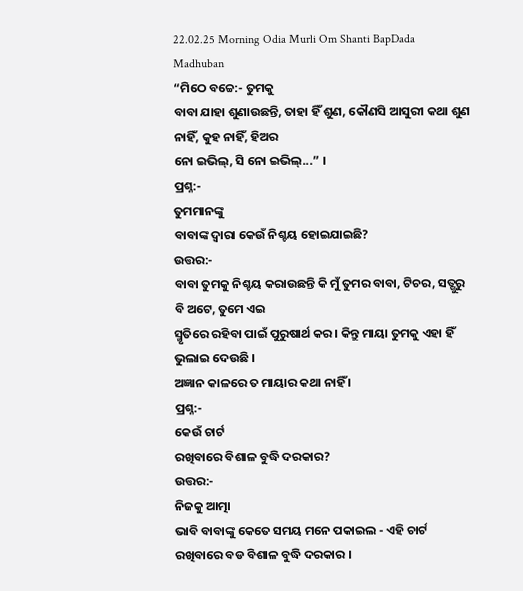22.02.25 Morning Odia Murli Om Shanti BapDada Madhuban
“ମିଠେ ବଚ୍ଚେ:- ତୁମକୁ
ବାବା ଯାହା ଶୁଣାଉଛନ୍ତି, ତାହା ହିଁ ଶୁଣ, କୌଣସି ଆସୁରୀ କଥା ଶୁଣ ନାହିଁ, କୁହ ନାହିଁ, ହିଅର
ନୋ ଇଭିଲ୍, ସି ନୋ ଇଭିଲ୍...” ।
ପ୍ରଶ୍ନ:-
ତୁମମାନଙ୍କୁ
ବାବାଙ୍କ ଦ୍ୱାରା କେଉଁ ନିଶ୍ଚୟ ହୋଇଯାଇଛି?
ଉତ୍ତର:-
ବାବା ତୁମକୁ ନିଶ୍ଚୟ କରାଉଛନ୍ତି କି ମୁଁ ତୁମର ବାବା, ଟିଚର, ସତ୍ଗୁରୁ ବି ଅଟେ, ତୁମେ ଏଇ
ସ୍ମୃତିରେ ରହିବା ପାଇଁ ପୁରୁଷାର୍ଥ କର । କିନ୍ତୁ ମାୟା ତୁମକୁ ଏହା ହିଁ ଭୁଲାଇ ଦେଉଛି ।
ଅଜ୍ଞାନ କାଳରେ ତ ମାୟାର କଥା ନାହିଁ ।
ପ୍ରଶ୍ନ:-
କେଉଁ ଚାର୍ଟ
ରଖିବାରେ ବିଶାଳ ବୁଦ୍ଧି ଦରକାର?
ଉତ୍ତର:-
ନିଜକୁ ଆତ୍ମା
ଭାବି ବାବାଙ୍କୁ କେତେ ସମୟ ମନେ ପକାଇଲ - ଏହି ଚାର୍ଟ ରଖିବାରେ ବଡ ବିଶାଳ ବୁଦ୍ଧି ଦରକାର ।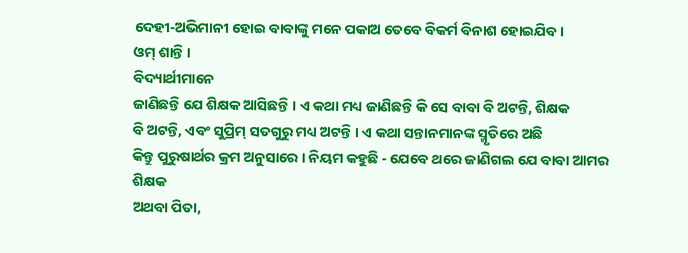ଦେହୀ-ଅଭିମାନୀ ହୋଇ ବାବାଙ୍କୁ ମନେ ପକାଅ ତେବେ ବିକର୍ମ ବିନାଶ ହୋଇଯିବ ।
ଓମ୍ ଶାନ୍ତି ।
ବିଦ୍ୟାର୍ଥୀମାନେ
ଜାଣିଛନ୍ତି ଯେ ଶିକ୍ଷକ ଆସିଛନ୍ତି । ଏ କଥା ମଧ୍ୟ ଜାଣିଛନ୍ତି କି ସେ ବାବା ବି ଅଟନ୍ତି, ଶିକ୍ଷକ
ବି ଅଟନ୍ତି, ଏବଂ ସୁପ୍ରିମ୍ ସତଗୁରୁ ମଧ୍ୟ ଅଟନ୍ତି । ଏ କଥା ସନ୍ତାନମାନଙ୍କ ସ୍ମୃତିରେ ଅଛି
କିନ୍ତୁ ପୁରୁଷାର୍ଥର କ୍ରମ ଅନୁସାରେ । ନିୟମ କହୁଛି - ଯେବେ ଥରେ ଜାଣିଗଲ ଯେ ବାବା ଆମର ଶିକ୍ଷକ
ଅଥବା ପିତା,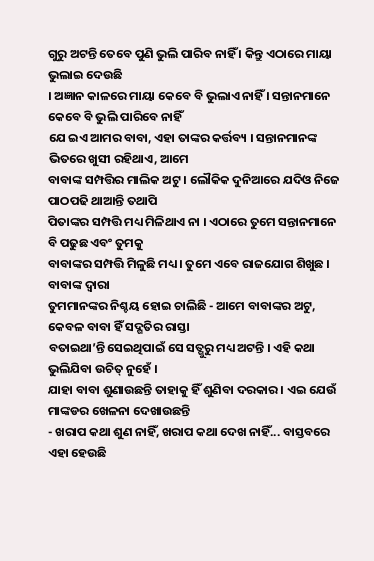ଗୁରୁ ଅଟନ୍ତି ତେବେ ପୁଣି ଭୁଲି ପାରିବ ନାହିଁ । କିନ୍ତୁ ଏଠାରେ ମାୟା ଭୁଲାଇ ଦେଉଛି
। ଅଜ୍ଞାନ କାଳରେ ମାୟା କେବେ ବି ଭୁଲାଏ ନାହିଁ । ସନ୍ତାନମାନେ କେବେ ବି ଭୁଲି ପାରିବେ ନାହିଁ
ଯେ ଇଏ ଆମର ବାବା, ଏହା ତାଙ୍କର କର୍ତ୍ତବ୍ୟ । ସନ୍ତାନମାନଙ୍କ ଭିତରେ ଖୁସୀ ରହିଥାଏ, ଆମେ
ବାବାଙ୍କ ସମ୍ପତ୍ତିର ମାଲିକ ଅଟୁ । ଲୌକିକ ଦୁନିଆରେ ଯଦିଓ ନିଜେ ପାଠପଢି ଥାଆନ୍ତି ତଥାପି
ପିତାଙ୍କର ସମ୍ପତ୍ତି ମଧ୍ୟ ମିଳିଥାଏ ନା । ଏଠାରେ ତୁମେ ସନ୍ତାନମାନେ ବି ପଢୁଛ ଏବଂ ତୁମକୁ
ବାବାଙ୍କର ସମ୍ପତ୍ତି ମିଳୁଛି ମଧ୍ୟ । ତୁମେ ଏବେ ରାଜଯୋଗ ଶିଖୁଛ । ବାବାଙ୍କ ଦ୍ୱାରା
ତୁମମାନଙ୍କର ନିଶ୍ଚୟ ହୋଇ ଚାଲିଛି - ଆମେ ବାବାଙ୍କର ଅଟୁ, କେବଳ ବାବା ହିଁ ସଦ୍ଗତିର ରାସ୍ତା
ବତାଇଥା’ନ୍ତି ସେଇଥିପାଇଁ ସେ ସତ୍ଗୁରୁ ମଧ୍ୟ ଅଟନ୍ତି । ଏହି କଥା ଭୁଲିଯିବା ଉଚିତ୍ ନୁହେଁ ।
ଯାହା ବାବା ଶୁଣାଉଛନ୍ତି ତାହାକୁ ହିଁ ଶୁଣିବା ଦରକାର । ଏଇ ଯେଉଁ ମାଙ୍କଡର ଖେଳନା ଦେଖାଉଛନ୍ତି
- ଖରାପ କଥା ଶୁଣ ନାହିଁ, ଖରାପ କଥା ଦେଖ ନାହିଁ... ବାସ୍ତବରେ ଏହା ହେଉଛି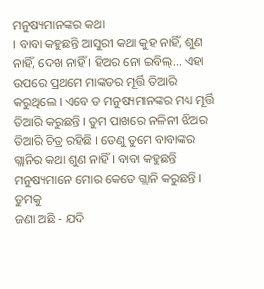ମନୁଷ୍ୟମାନଙ୍କର କଥା
। ବାବା କହୁଛନ୍ତି ଆସୁରୀ କଥା କୁହ ନାହିଁ, ଶୁଣ ନାହିଁ, ଦେଖ ନାହିଁ । ହିଅର ନୋ ଇବିଲ୍... ଏହା
ଉପରେ ପ୍ରଥମେ ମାଙ୍କଡର ମୂର୍ତ୍ତି ତିଆରି କରୁଥିଲେ । ଏବେ ତ ମନୁଷ୍ୟମାନଙ୍କର ମଧ୍ୟ ମୂର୍ତ୍ତି
ତିଆରି କରୁଛନ୍ତି । ତୁମ ପାଖରେ ନଳିନୀ ଝିଅର ତିଆରି ଚିତ୍ର ରହିଛି । ତେଣୁ ତୁମେ ବାବାଙ୍କର
ଗ୍ଲାନିର କଥା ଶୁଣ ନାହିଁ । ବାବା କହୁଛନ୍ତି ମନୁଷ୍ୟମାନେ ମୋର କେତେ ଗ୍ଲାନି କରୁଛନ୍ତି । ତୁମକୁ
ଜଣା ଅଛି - ଯଦି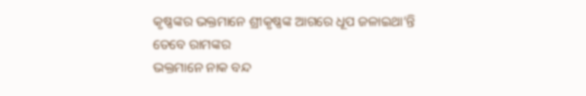କୃଷ୍ଣଙ୍କର ଭକ୍ତମାନେ ଶ୍ରୀକୃଷ୍ଣଙ୍କ ଆଗରେ ଧୂପ ଜଳାଇଥା’ନ୍ତି ତେବେ ରାମଙ୍କର
ଭକ୍ତମାନେ ନାକ ବନ୍ଦ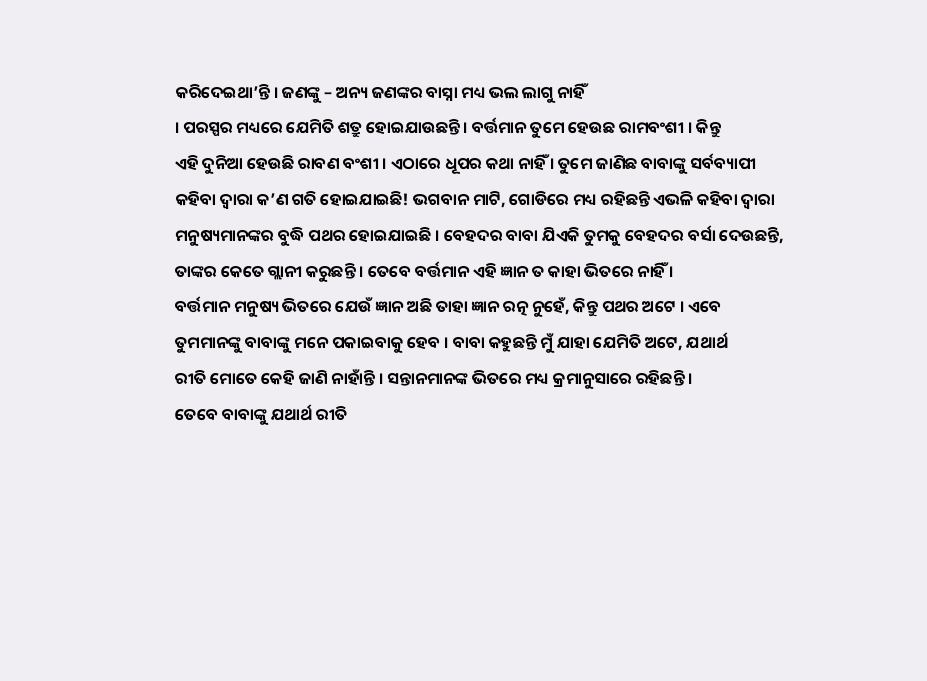କରିଦେଇଥା’ନ୍ତି । ଜଣଙ୍କୁ – ଅନ୍ୟ ଜଣଙ୍କର ବାସ୍ନା ମଧ୍ୟ ଭଲ ଲାଗୁ ନାହିଁ
। ପରସ୍ପର ମଧ୍ୟରେ ଯେମିତି ଶତ୍ରୁ ହୋଇଯାଉଛନ୍ତି । ବର୍ତ୍ତମାନ ତୁମେ ହେଉଛ ରାମବଂଶୀ । କିନ୍ତୁ
ଏହି ଦୁନିଆ ହେଉଛି ରାବଣ ବଂଶୀ । ଏଠାରେ ଧୂପର କଥା ନାହିଁ । ତୁମେ ଜାଣିଛ ବାବାଙ୍କୁ ସର୍ବବ୍ୟାପୀ
କହିବା ଦ୍ୱାରା କ’ଣ ଗତି ହୋଇଯାଇଛି! ଭଗବାନ ମାଟି, ଗୋଡିରେ ମଧ୍ୟ ରହିଛନ୍ତି ଏଭଳି କହିବା ଦ୍ୱାରା
ମନୁଷ୍ୟମାନଙ୍କର ବୁଦ୍ଧି ପଥର ହୋଇଯାଇଛି । ବେହଦର ବାବା ଯିଏକି ତୁମକୁ ବେହଦର ବର୍ସା ଦେଉଛନ୍ତି,
ତାଙ୍କର କେତେ ଗ୍ଲାନୀ କରୁଛନ୍ତି । ତେବେ ବର୍ତ୍ତମାନ ଏହି ଜ୍ଞାନ ତ କାହା ଭିତରେ ନାହିଁ ।
ବର୍ତ୍ତମାନ ମନୁଷ୍ୟ ଭିତରେ ଯେଉଁ ଜ୍ଞାନ ଅଛି ତାହା ଜ୍ଞାନ ରତ୍ନ ନୁହେଁ, କିନ୍ତୁ ପଥର ଅଟେ । ଏବେ
ତୁମମାନଙ୍କୁ ବାବାଙ୍କୁ ମନେ ପକାଇବାକୁ ହେବ । ବାବା କହୁଛନ୍ତି ମୁଁ ଯାହା ଯେମିତି ଅଟେ, ଯଥାର୍ଥ
ରୀତି ମୋତେ କେହି ଜାଣି ନାହାଁନ୍ତି । ସନ୍ତାନମାନଙ୍କ ଭିତରେ ମଧ୍ୟ କ୍ରମାନୁସାରେ ରହିଛନ୍ତି ।
ତେବେ ବାବାଙ୍କୁ ଯଥାର୍ଥ ରୀତି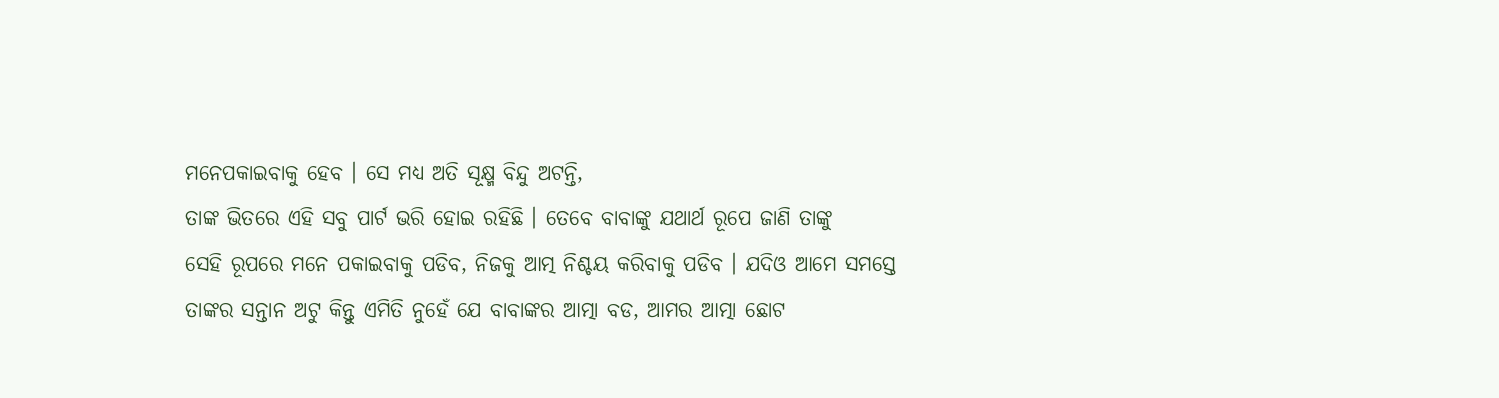ମନେପକାଇବାକୁ ହେବ । ସେ ମଧ୍ୟ ଅତି ସୂକ୍ଷ୍ମ ବିନ୍ଦୁ ଅଟନ୍ତି,
ତାଙ୍କ ଭିତରେ ଏହି ସବୁ ପାର୍ଟ ଭରି ହୋଇ ରହିଛି । ତେବେ ବାବାଙ୍କୁ ଯଥାର୍ଥ ରୂପେ ଜାଣି ତାଙ୍କୁ
ସେହି ରୂପରେ ମନେ ପକାଇବାକୁ ପଡିବ, ନିଜକୁ ଆତ୍ମ ନିଶ୍ଚୟ କରିବାକୁ ପଡିବ । ଯଦିଓ ଆମେ ସମସ୍ତେ
ତାଙ୍କର ସନ୍ତାନ ଅଟୁ କିନ୍ତୁ ଏମିତି ନୁହେଁ ଯେ ବାବାଙ୍କର ଆତ୍ମା ବଡ, ଆମର ଆତ୍ମା ଛୋଟ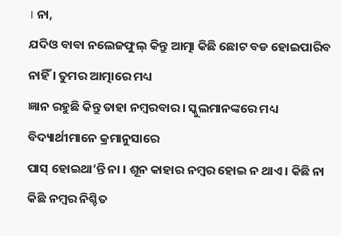। ନା,
ଯଦିଓ ବାବା ନଲେଜଫୁଲ୍ କିନ୍ତୁ ଆତ୍ମା କିଛି ଛୋଟ ବଡ ହୋଇପାରିବ ନାହିଁ । ତୁମର ଆତ୍ମାରେ ମଧ୍ୟ
ଜ୍ଞାନ ରହୁଛି କିନ୍ତୁ ତାହା ନମ୍ବରବାର । ସ୍କୁଲମାନଙ୍କରେ ମଧ୍ୟ ବିଦ୍ୟାର୍ଥୀମାନେ କ୍ରମାନୁସାରେ
ପାସ୍ ହୋଇଥା’ନ୍ତି ନା । ଶୂନ କାହାର ନମ୍ବର ହୋଇ ନ ଥାଏ । କିଛି ନା କିଛି ନମ୍ବର ନିଶ୍ଚିତ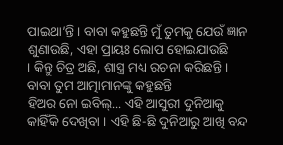ପାଇଥା’ନ୍ତି । ବାବା କହୁଛନ୍ତି ମୁଁ ତୁମକୁ ଯେଉଁ ଜ୍ଞାନ ଶୁଣାଉଛି, ଏହା ପ୍ରାୟଃ ଲୋପ ହୋଇଯାଉଛି
। କିନ୍ତୁ ଚିତ୍ର ଅଛି, ଶାସ୍ତ୍ର ମଧ୍ୟ ରଚନା କରିଛନ୍ତି । ବାବା ତୁମ ଆତ୍ମାମାନଙ୍କୁ କହୁଛନ୍ତି
ହିଅର ନୋ ଇବିଲ୍... ଏହି ଆସୁରୀ ଦୁନିଆକୁ କାହିଁକି ଦେଖିବା । ଏହି ଛି-ଛି ଦୁନିଆରୁ ଆଖି ବନ୍ଦ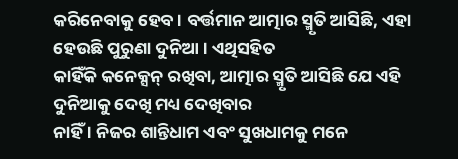କରିନେବାକୁ ହେବ । ବର୍ତ୍ତମାନ ଆତ୍ମାର ସ୍ମୃତି ଆସିଛି, ଏହା ହେଉଛି ପୁରୁଣା ଦୁନିଆ । ଏଥିସହିତ
କାହିଁକି କନେକ୍ସନ୍ ରଖିବା, ଆତ୍ମାର ସ୍ମୃତି ଆସିଛି ଯେ ଏହି ଦୁନିଆକୁ ଦେଖି ମଧ୍ୟ ଦେଖିବାର
ନାହିଁ । ନିଜର ଶାନ୍ତିଧାମ ଏବଂ ସୁଖଧାମକୁ ମନେ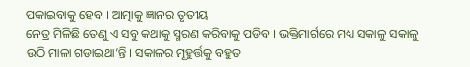ପକାଇବାକୁ ହେବ । ଆତ୍ମାକୁ ଜ୍ଞାନର ତୃତୀୟ
ନେତ୍ର ମିଳିଛି ତେଣୁ ଏ ସବୁ କଥାକୁ ସ୍ମରଣ କରିବାକୁ ପଡିବ । ଭକ୍ତିମାର୍ଗରେ ମଧ୍ୟ ସକାଳୁ ସକାଳୁ
ଉଠି ମାଳା ଗଡାଇଥା’ନ୍ତି । ସକାଳର ମୂହୁର୍ତ୍ତକୁ ବହୁତ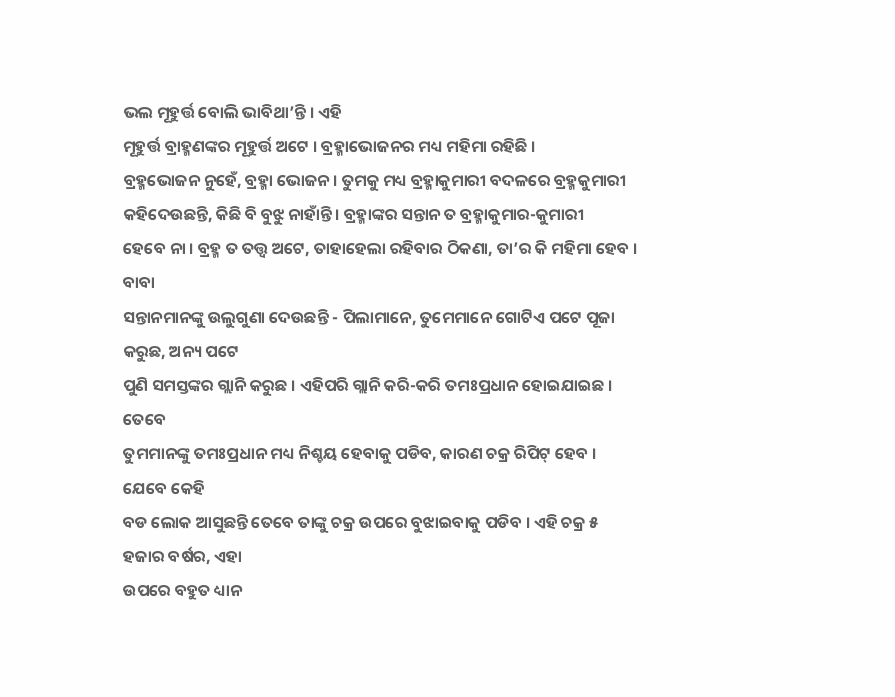ଭଲ ମୂହୁର୍ତ୍ତ ବୋଲି ଭାବିଥା’ନ୍ତି । ଏହି
ମୂହୁର୍ତ୍ତ ବ୍ରାହ୍ମଣଙ୍କର ମୂହୁର୍ତ୍ତ ଅଟେ । ବ୍ରହ୍ମାଭୋଜନର ମଧ୍ୟ ମହିମା ରହିଛି ।
ବ୍ରହ୍ମଭୋଜନ ନୁହେଁ, ବ୍ରହ୍ମା ଭୋଜନ । ତୁମକୁ ମଧ୍ୟ ବ୍ରହ୍ମାକୁମାରୀ ବଦଳରେ ବ୍ରହ୍ମକୁମାରୀ
କହିଦେଉଛନ୍ତି, କିଛି ବି ବୁଝୁ ନାହାଁନ୍ତି । ବ୍ରହ୍ମାଙ୍କର ସନ୍ତାନ ତ ବ୍ରହ୍ମାକୁମାର-କୁମାରୀ
ହେବେ ନା । ବ୍ରହ୍ମ ତ ତତ୍ତ୍ୱ ଅଟେ, ତାହାହେଲା ରହିବାର ଠିକଣା, ତା’ର କି ମହିମା ହେବ । ବାବା
ସନ୍ତାନମାନଙ୍କୁ ଉଲୁଗୁଣା ଦେଉଛନ୍ତି - ପିଲାମାନେ, ତୁମେମାନେ ଗୋଟିଏ ପଟେ ପୂଜା କରୁଛ, ଅନ୍ୟ ପଟେ
ପୁଣି ସମସ୍ତଙ୍କର ଗ୍ଲାନି କରୁଛ । ଏହିପରି ଗ୍ଲାନି କରି-କରି ତମଃପ୍ରଧାନ ହୋଇଯାଇଛ । ତେବେ
ତୁମମାନଙ୍କୁ ତମଃପ୍ରଧାନ ମଧ୍ୟ ନିଶ୍ଚୟ ହେବାକୁ ପଡିବ, କାରଣ ଚକ୍ର ରିପିଟ୍ ହେବ । ଯେବେ କେହି
ବଡ ଲୋକ ଆସୁଛନ୍ତି ତେବେ ତାଙ୍କୁ ଚକ୍ର ଉପରେ ବୁଝାଇବାକୁ ପଡିବ । ଏହି ଚକ୍ର ୫ ହଜାର ବର୍ଷର, ଏହା
ଉପରେ ବହୁତ ଧ୍ୟାନ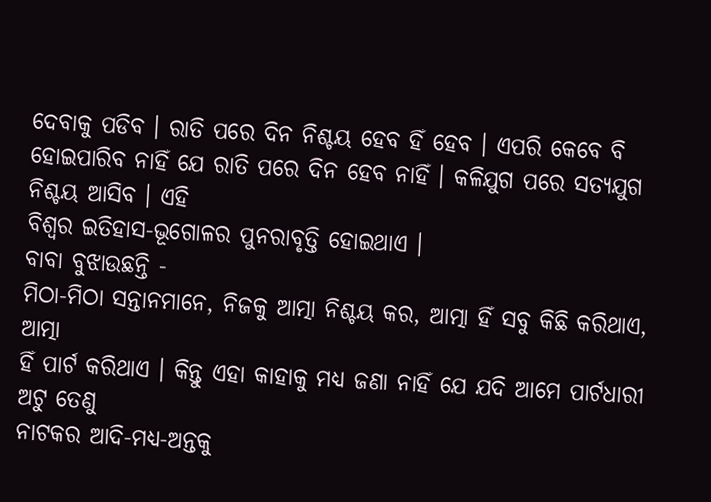ଦେବାକୁ ପଡିବ । ରାତି ପରେ ଦିନ ନିଶ୍ଚୟ ହେବ ହିଁ ହେବ । ଏପରି କେବେ ବି
ହୋଇପାରିବ ନାହିଁ ଯେ ରାତି ପରେ ଦିନ ହେବ ନାହିଁ । କଳିଯୁଗ ପରେ ସତ୍ୟଯୁଗ ନିଶ୍ଚୟ ଆସିବ । ଏହି
ବିଶ୍ୱର ଇତିହାସ-ଭୂଗୋଳର ପୁନରାବୃତ୍ତି ହୋଇଥାଏ ।
ବାବା ବୁଝାଉଛନ୍ତି -
ମିଠା-ମିଠା ସନ୍ତାନମାନେ, ନିଜକୁ ଆତ୍ମା ନିଶ୍ଚୟ କର, ଆତ୍ମା ହିଁ ସବୁ କିଛି କରିଥାଏ, ଆତ୍ମା
ହିଁ ପାର୍ଟ କରିଥାଏ । କିନ୍ତୁ ଏହା କାହାକୁ ମଧ୍ୟ ଜଣା ନାହିଁ ଯେ ଯଦି ଆମେ ପାର୍ଟଧାରୀ ଅଟୁ ତେଣୁ
ନାଟକର ଆଦି-ମଧ୍ୟ-ଅନ୍ତକୁ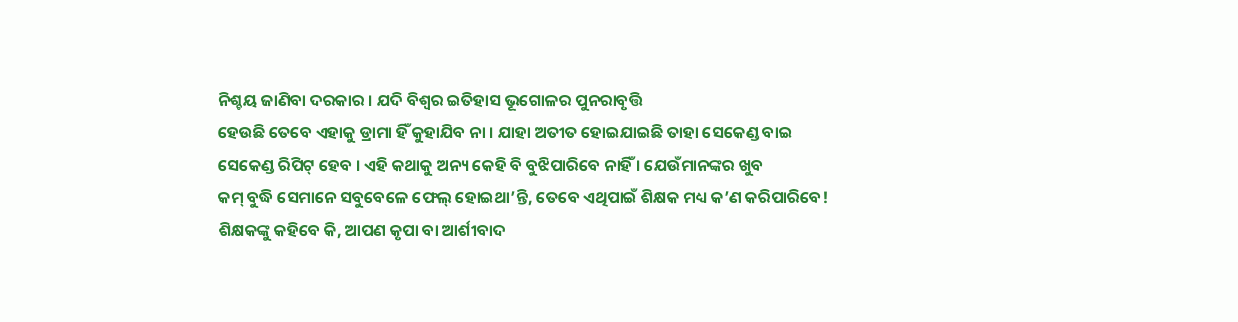ନିଶ୍ଚୟ ଜାଣିବା ଦରକାର । ଯଦି ବିଶ୍ୱର ଇତିହାସ ଭୂଗୋଳର ପୁନରାବୃତ୍ତି
ହେଉଛି ତେବେ ଏହାକୁ ଡ୍ରାମା ହିଁ କୁହାଯିବ ନା । ଯାହା ଅତୀତ ହୋଇଯାଇଛି ତାହା ସେକେଣ୍ଡ ବାଇ
ସେକେଣ୍ଡ ରିପିଟ୍ ହେବ । ଏହି କଥାକୁ ଅନ୍ୟ କେହି ବି ବୁଝିପାରିବେ ନାହିଁ । ଯେଉଁମାନଙ୍କର ଖୁବ
କମ୍ ବୁଦ୍ଧି ସେମାନେ ସବୁବେଳେ ଫେଲ୍ ହୋଇଥା’ନ୍ତି, ତେବେ ଏଥିପାଇଁ ଶିକ୍ଷକ ମଧ୍ୟ କ’ଣ କରିପାରିବେ!
ଶିକ୍ଷକଙ୍କୁ କହିବେ କି, ଆପଣ କୃପା ବା ଆର୍ଶୀବାଦ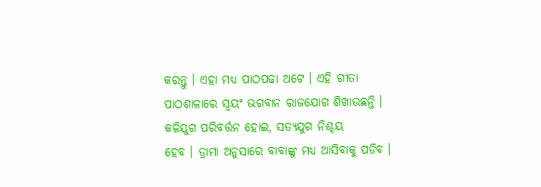କରନ୍ତୁ । ଏହା ମଧ୍ୟ ପାଠପଢା ଅଟେ । ଏହି ଗୀତା
ପାଠଶାଳାରେ ସ୍ୱୟଂ ଭଗବାନ ରାଜଯୋଗ ଶିଖାଉଛନ୍ତି । କଳିଯୁଗ ପରିବର୍ତ୍ତନ ହୋଇ, ସତ୍ୟଯୁଗ ନିଶ୍ଚୟ
ହେବ । ଡ୍ରାମା ଅନୁସାରେ ବାବାଙ୍କୁ ମଧ୍ୟ ଆସିବାକୁ ପଡିବ ।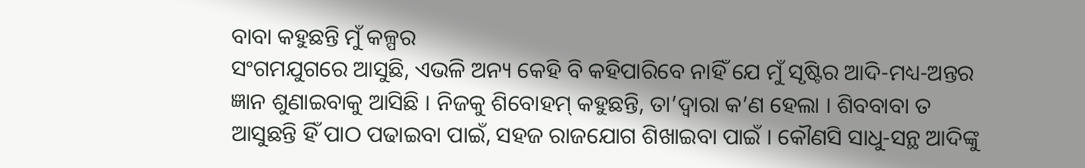ବାବା କହୁଛନ୍ତି ମୁଁ କଳ୍ପର
ସଂଗମଯୁଗରେ ଆସୁଛି, ଏଭଳି ଅନ୍ୟ କେହି ବି କହିପାରିବେ ନାହିଁ ଯେ ମୁଁ ସୃଷ୍ଟିର ଆଦି-ମଧ୍ୟ-ଅନ୍ତର
ଜ୍ଞାନ ଶୁଣାଇବାକୁ ଆସିଛି । ନିଜକୁ ଶିବୋହମ୍ କହୁଛନ୍ତି, ତା’ଦ୍ୱାରା କ’ଣ ହେଲା । ଶିବବାବା ତ
ଆସୁଛନ୍ତି ହିଁ ପାଠ ପଢାଇବା ପାଇଁ, ସହଜ ରାଜଯୋଗ ଶିଖାଇବା ପାଇଁ । କୌଣସି ସାଧୁ-ସନ୍ଥ ଆଦିଙ୍କୁ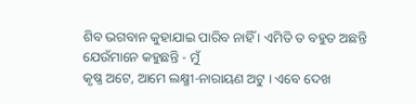ଶିବ ଭଗବାନ କୁହାଯାଇ ପାରିବ ନାହିଁ । ଏମିତି ତ ବହୁତ ଅଛନ୍ତି ଯେଉଁମାନେ କହୁଛନ୍ତି - ମୁଁ
କୃଷ୍ଣ ଅଟେ, ଆମେ ଲକ୍ଷ୍ମୀ-ନାରାୟଣ ଅଟୁ । ଏବେ ଦେଖ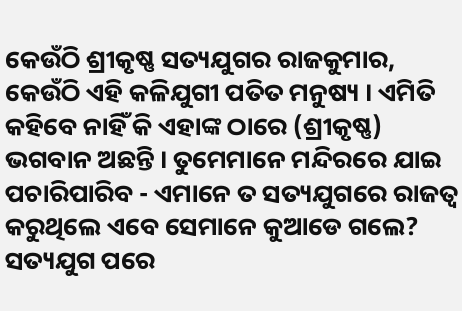କେଉଁଠି ଶ୍ରୀକୃଷ୍ଣ ସତ୍ୟଯୁଗର ରାଜକୁମାର,
କେଉଁଠି ଏହି କଳିଯୁଗୀ ପତିତ ମନୁଷ୍ୟ । ଏମିତି କହିବେ ନାହିଁ କି ଏହାଙ୍କ ଠାରେ (ଶ୍ରୀକୃଷ୍ଣ)
ଭଗବାନ ଅଛନ୍ତି । ତୁମେମାନେ ମନ୍ଦିରରେ ଯାଇ ପଚାରିପାରିବ - ଏମାନେ ତ ସତ୍ୟଯୁଗରେ ରାଜତ୍ୱ
କରୁଥିଲେ ଏବେ ସେମାନେ କୁଆଡେ ଗଲେ? ସତ୍ୟଯୁଗ ପରେ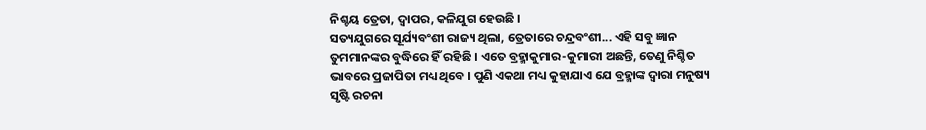ନିଶ୍ଚୟ ତ୍ରେତା, ଦ୍ୱାପର, କଳିଯୁଗ ହେଉଛି ।
ସତ୍ୟଯୁଗରେ ସୂର୍ଯ୍ୟବଂଶୀ ରାଜ୍ୟ ଥିଲା, ତ୍ରେତାରେ ଚନ୍ଦ୍ରବଂଶୀ... ଏହି ସବୁ ଜ୍ଞାନ
ତୁମମାନଙ୍କର ବୁଦ୍ଧିରେ ହିଁ ରହିଛି । ଏତେ ବ୍ରହ୍ମାକୁମାର-କୁମାରୀ ଅଛନ୍ତି, ତେଣୁ ନିଶ୍ଚିତ
ଭାବରେ ପ୍ରଜାପିତା ମଧ୍ୟ ଥିବେ । ପୁଣି ଏକଥା ମଧ୍ୟ କୁହାଯାଏ ଯେ ବ୍ରହ୍ମାଙ୍କ ଦ୍ୱାରା ମନୁଷ୍ୟ
ସୃଷ୍ଟି ରଚନା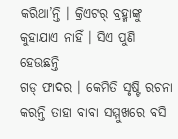କରିଥା’ନ୍ତି । କ୍ରିଏଟର୍ ବ୍ରହ୍ମାଙ୍କୁ କୁହାଯାଏ ନାହିଁ । ସିଏ ପୁଣି ହେଉଛନ୍ତି
ଗଡ୍ ଫାଦର । କେମିତି ସୃଷ୍ଟି ରଚନା କରନ୍ତି ତାହା ବାବା ସମ୍ମୁଖରେ ବସି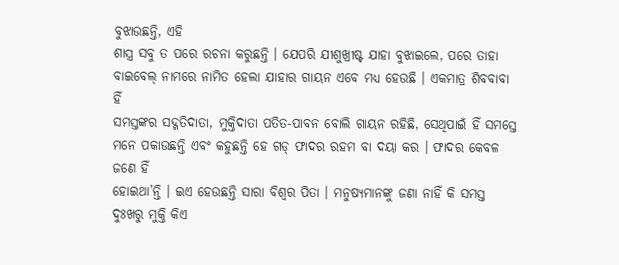ବୁଝାଉଛନ୍ତି, ଏହି
ଶାସ୍ତ୍ର ସବୁ ତ ପରେ ରଚନା କରୁଛନ୍ତି । ଯେପରି ଯୀଶୁଖ୍ରୀଷ୍ଟ ଯାହା ବୁଝାଇଲେ, ପରେ ତାହା
ବାଇବେଲ୍ ନାମରେ ନାମିତ ହେଲା ଯାହାର ଗାୟନ ଏବେ ମଧ୍ୟ ହେଉଛି । ଏକମାତ୍ର ଶିବବାବା ହିଁ
ସମସ୍ତଙ୍କର ସଦ୍ଗତିଦାତା, ମୁକ୍ତିଦାତା ପତିତ-ପାବନ ବୋଲି ଗାୟନ ରହିଛି, ସେଥିପାଇଁ ହିଁ ସମସ୍ତେ
ମନେ ପକାଉଛନ୍ତି ଏବଂ କହୁଛନ୍ତି ହେ ଗଡ୍ ଫାଦର ରହମ ବା ଦୟା କର । ଫାଦର କେବଳ ଜଣେ ହିଁ
ହୋଇଥା’ନ୍ତି । ଇଏ ହେଉଛନ୍ତି ସାରା ବିଶ୍ୱର ପିତା । ମନୁଷ୍ୟମାନଙ୍କୁ ଜଣା ନାହିଁ କି ସମସ୍ତ
ଦୁଃଖରୁ ମୁକ୍ତି କିଏ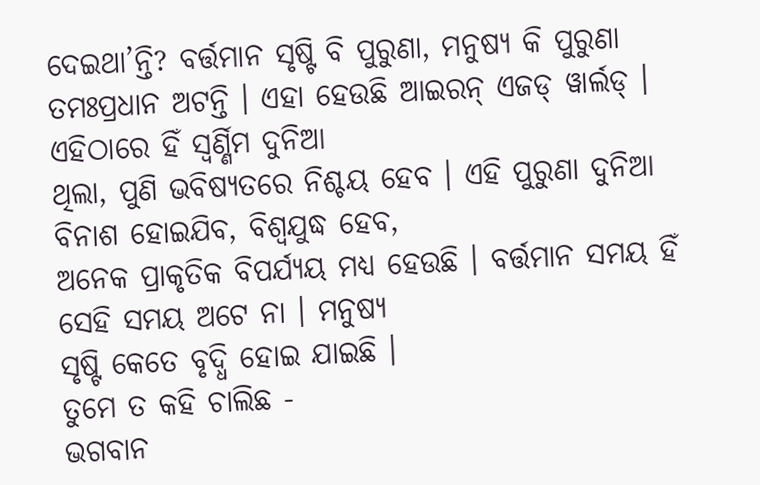ଦେଇଥା’ନ୍ତି? ବର୍ତ୍ତମାନ ସୃଷ୍ଟି ବି ପୁରୁଣା, ମନୁଷ୍ୟ କି ପୁରୁଣା
ତମଃପ୍ରଧାନ ଅଟନ୍ତି । ଏହା ହେଉଛି ଆଇରନ୍ ଏଜଡ୍ ୱାର୍ଲଡ୍ । ଏହିଠାରେ ହିଁ ସ୍ୱର୍ଣ୍ଣିମ ଦୁନିଆ
ଥିଲା, ପୁଣି ଭବିଷ୍ୟତରେ ନିଶ୍ଚୟ ହେବ । ଏହି ପୁରୁଣା ଦୁନିଆ ବିନାଶ ହୋଇଯିବ, ବିଶ୍ୱଯୁଦ୍ଧ ହେବ,
ଅନେକ ପ୍ରାକୃତିକ ବିପର୍ଯ୍ୟୟ ମଧ୍ୟ ହେଉଛି । ବର୍ତ୍ତମାନ ସମୟ ହିଁ ସେହି ସମୟ ଅଟେ ନା । ମନୁଷ୍ୟ
ସୃଷ୍ଟି କେତେ ବୃଦ୍ଧି ହୋଇ ଯାଇଛି ।
ତୁମେ ତ କହି ଚାଲିଛ -
ଭଗବାନ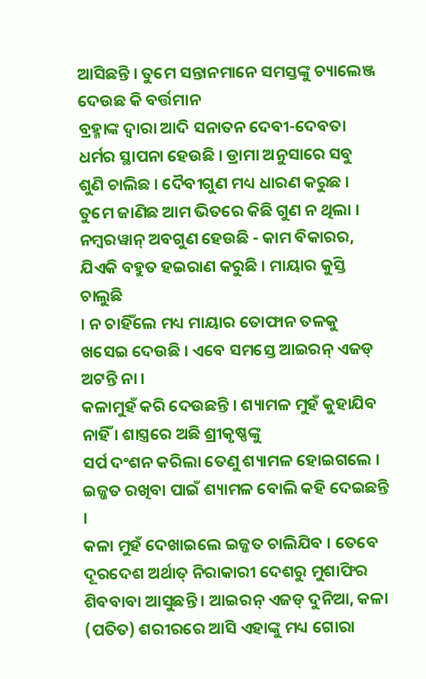ଆସିଛନ୍ତି । ତୁମେ ସନ୍ତାନମାନେ ସମସ୍ତଙ୍କୁ ଚ୍ୟାଲେଞ୍ଜ ଦେଉଛ କି ବର୍ତ୍ତମାନ
ବ୍ରହ୍ମାଙ୍କ ଦ୍ୱାରା ଆଦି ସନାତନ ଦେବୀ-ଦେବତା ଧର୍ମର ସ୍ଥାପନା ହେଉଛି । ଡ୍ରାମା ଅନୁସାରେ ସବୁ
ଶୁଣି ଚାଲିଛ । ଦୈବୀଗୁଣ ମଧ୍ୟ ଧାରଣ କରୁଛ । ତୁମେ ଜାଣିଛ ଆମ ଭିତରେ କିଛି ଗୁଣ ନ ଥିଲା ।
ନମ୍ବରୱାନ୍ ଅବଗୁଣ ହେଉଛି - କାମ ବିକାରର, ଯିଏକି ବହୁତ ହଇରାଣ କରୁଛି । ମାୟାର କୁସ୍ତି ଚାଲୁଛି
। ନ ଚାହିଁଲେ ମଧ୍ୟ ମାୟାର ତୋଫାନ ତଳକୁ ଖସେଇ ଦେଉଛି । ଏବେ ସମସ୍ତେ ଆଇରନ୍ ଏଜଡ୍ ଅଟନ୍ତି ନା ।
କଳାମୁହଁ କରି ଦେଉଛନ୍ତି । ଶ୍ୟାମଳ ମୁହଁ କୁହାଯିବ ନାହିଁ । ଶାସ୍ତ୍ରରେ ଅଛି ଶ୍ରୀକୃଷ୍ଣଙ୍କୁ
ସର୍ପ ଦଂଶନ କରିଲା ତେଣୁ ଶ୍ୟାମଳ ହୋଇଗଲେ । ଇଜ୍ଜତ ରଖିବା ପାଇଁ ଶ୍ୟାମଳ ବୋଲି କହି ଦେଇଛନ୍ତି ।
କଳା ମୁହଁ ଦେଖାଇଲେ ଇଜ୍ଜତ ଚାଲିଯିବ । ତେବେ ଦୂରଦେଶ ଅର୍ଥାତ୍ ନିରାକାରୀ ଦେଶରୁ ମୁଶାଫିର
ଶିବବାବା ଆସୁଛନ୍ତି । ଆଇରନ୍ ଏଜଡ୍ ଦୁନିଆ, କଳା (ପତିତ) ଶରୀରରେ ଆସି ଏହାଙ୍କୁ ମଧ୍ୟ ଗୋରା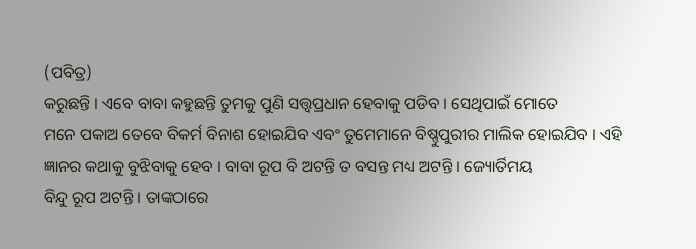(ପବିତ୍ର)
କରୁଛନ୍ତି । ଏବେ ବାବା କହୁଛନ୍ତି ତୁମକୁ ପୁଣି ସତ୍ତ୍ୱପ୍ରଧାନ ହେବାକୁ ପଡିବ । ସେଥିପାଇଁ ମୋତେ
ମନେ ପକାଅ ତେବେ ବିକର୍ମ ବିନାଶ ହୋଇଯିବ ଏବଂ ତୁମେମାନେ ବିଷ୍ଣୁପୁରୀର ମାଲିକ ହୋଇଯିବ । ଏହି
ଜ୍ଞାନର କଥାକୁ ବୁଝିବାକୁ ହେବ । ବାବା ରୂପ ବି ଅଟନ୍ତି ତ ବସନ୍ତ ମଧ୍ୟ ଅଟନ୍ତି । ଜ୍ୟୋର୍ତିମୟ
ବିନ୍ଦୁ ରୂପ ଅଟନ୍ତି । ତାଙ୍କଠାରେ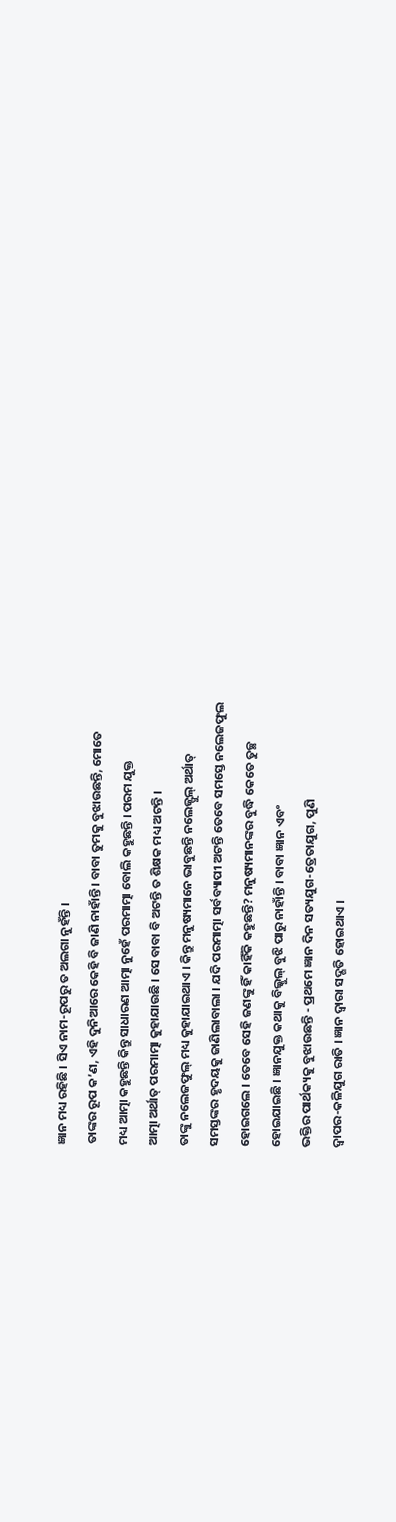ଜ୍ଞାନ ମଧ୍ୟ ରହିଛି । ସିଏ ନାମ-ରୂପରୁ ତ ଅଲଗା ନୁହଁନ୍ତି ।
ତାଙ୍କର ରୂପ କ’ଣ, ଏହି ଦୁନିଆରେ କେହି ବି ଜାଣି ନାହାଁନ୍ତି । ବାବା ତୁମକୁ ବୁଝାଉଛନ୍ତି, ମୋତେ
ମଧ୍ୟ ଆତ୍ମା କହୁଛନ୍ତି କିନ୍ତୁ ସାଧାରଣ ଆତ୍ମା ନୁହେଁ ପରମାତ୍ମା ବୋଲି କହୁଛନ୍ତି । ପରମ ଯୁକ୍ତ
ଆତ୍ମା ଅର୍ଥାତ୍ ପରମାତ୍ମା କୁହାଯାଉଛି । ସେ ବାବା ବି ଅଟନ୍ତି ତ ଶିକ୍ଷକ ମଧ୍ୟ ଅଟନ୍ତି ।
ତାଙ୍କୁ ନଲେଜଫୁଲ୍ ମଧ୍ୟ କୁହାଯାଇଥାଏ । କିନ୍ତୁ ମନୁଷ୍ୟମାନେ ଭାବୁଛନ୍ତି ନଲେଜ୍ଫୁଲ୍ ଅର୍ଥାତ୍
ସମସ୍ତଙ୍କର ହୃଦୟକୁ ଜାଣିଲାବାଲା । ଯଦି ପରମାତ୍ମା ସର୍ବବ୍ୟାପୀ ଅଟନ୍ତି ତେବେ ସମସ୍ତେ ନଲେଜଫୁଲ
ହୋଇଗଲେ । ତେବେ ସେହି ଜଣଙ୍କୁ ହିଁ କାହିଁକି କହୁଛନ୍ତି? ମନୁଷ୍ୟମାନଙ୍କର ବୁଦ୍ଧି କେତେ ତୁଚ୍ଛ
ହୋଇଯାଇଛି । ଜ୍ଞାନଯୁକ୍ତ କଥାକୁ ବିଲ୍କୁଲ୍ ବୁଝି ପାରୁ ନାହାଁନ୍ତି । ବାବା ଜ୍ଞାନ ଏବଂ
ଭକ୍ତିର ପାର୍ଥକ୍ୟକୁ ବୁଝାଉଛନ୍ତି - ପ୍ରଥମେ ଜ୍ଞାନ ଦିନ ସତ୍ୟଯୁଗ-ତ୍ରେତାଯୁଗ, ପୁଣି
ଦ୍ୱାପର-କଳିଯୁଗ ରାତି । ଜ୍ଞାନ ଦ୍ୱାରା ସଦ୍ଗତି ହୋଇଥାଏ ।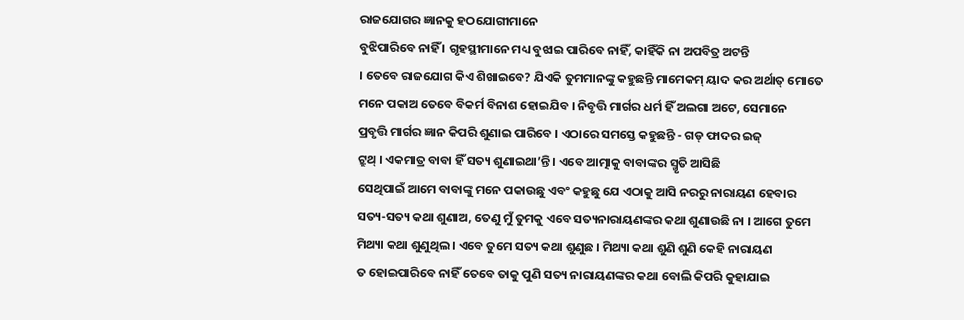ରାଜଯୋଗର ଜ୍ଞାନକୁ ହଠଯୋଗୀମାନେ
ବୁଝିପାରିବେ ନାହିଁ । ଗୃହସ୍ଥୀମାନେ ମଧ୍ୟ ବୁଝାଇ ପାରିବେ ନାହିଁ, କାହିଁକି ନା ଅପବିତ୍ର ଅଟନ୍ତି
। ତେବେ ରାଜଯୋଗ କିଏ ଶିଖାଇବେ? ଯିଏକି ତୁମମାନଙ୍କୁ କହୁଛନ୍ତି ମାମେକମ୍ ୟାଦ କର ଅର୍ଥାତ୍ ମୋତେ
ମନେ ପକାଅ ତେବେ ବିକର୍ମ ବିନାଶ ହୋଇଯିବ । ନିବୃତ୍ତି ମାର୍ଗର ଧର୍ମ ହିଁ ଅଲଗା ଅଟେ, ସେମାନେ
ପ୍ରବୃତ୍ତି ମାର୍ଗର ଜ୍ଞାନ କିପରି ଶୁଣାଇ ପାରିବେ । ଏଠାରେ ସମସ୍ତେ କହୁଛନ୍ତି - ଗଡ୍ ଫାଦର ଇଜ୍
ଟ୍ରୁଥ୍ । ଏକମାତ୍ର ବାବା ହିଁ ସତ୍ୟ ଶୁଣାଇଥା’ନ୍ତି । ଏବେ ଆତ୍ମାକୁ ବାବାଙ୍କର ସ୍ମୃତି ଆସିଛି
ସେଥିପାଇଁ ଆମେ ବାବାଙ୍କୁ ମନେ ପକାଉଛୁ ଏବଂ କହୁଛୁ ଯେ ଏଠାକୁ ଆସି ନରରୁ ନାରାୟଣ ହେବାର
ସତ୍ୟ-ସତ୍ୟ କଥା ଶୁଣାଅ, ତେଣୁ ମୁଁ ତୁମକୁ ଏବେ ସତ୍ୟନାରାୟଣଙ୍କର କଥା ଶୁଣାଉଛି ନା । ଆଗେ ତୁମେ
ମିଥ୍ୟା କଥା ଶୁଣୁଥିଲ । ଏବେ ତୁମେ ସତ୍ୟ କଥା ଶୁଣୁଛ । ମିଥ୍ୟା କଥା ଶୁଣି ଶୁଣି କେହି ନାରାୟଣ
ତ ହୋଇପାରିବେ ନାହିଁ ତେବେ ତାକୁ ପୁଣି ସତ୍ୟ ନାରାୟଣଙ୍କର କଥା ବୋଲି କିପରି କୁହାଯାଇ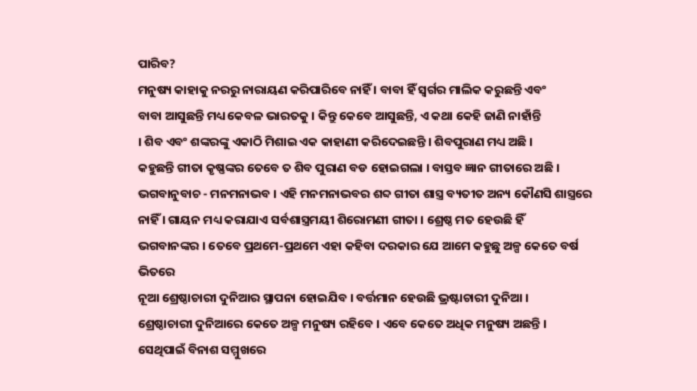ପାରିବ?
ମନୁଷ୍ୟ କାହାକୁ ନରରୁ ନାରାୟଣ କରିପାରିବେ ନାହିଁ । ବାବା ହିଁ ସ୍ୱର୍ଗର ମାଲିକ କରୁଛନ୍ତି ଏବଂ
ବାବା ଆସୁଛନ୍ତି ମଧ୍ୟ କେବଳ ଭାରତକୁ । କିନ୍ତୁ କେବେ ଆସୁଛନ୍ତି, ଏ କଥା କେହି ଜାଣି ନାହାଁନ୍ତି
। ଶିବ ଏବଂ ଶଙ୍କରଙ୍କୁ ଏକାଠି ମିଶାଇ ଏକ କାହାଣୀ କରିଦେଇଛନ୍ତି । ଶିବପୁରାଣ ମଧ୍ୟ ଅଛି ।
କହୁଛନ୍ତି ଗୀତା କୃଷ୍ଣଙ୍କର ତେବେ ତ ଶିବ ପୁରାଣ ବଡ ହୋଇଗଲା । ବାସ୍ତବ ଜ୍ଞାନ ଗୀତାରେ ଅଛି ।
ଭଗବାନୁବାଚ - ମନମନାଭବ । ଏହି ମନମନାଭବର ଶବ୍ଦ ଗୀତା ଶାସ୍ତ୍ର ବ୍ୟତୀତ ଅନ୍ୟ କୌଣସି ଶାସ୍ତ୍ରରେ
ନାହିଁ । ଗାୟନ ମଧ୍ୟ କରାଯାଏ ସର୍ବଶାସ୍ତ୍ରମୟୀ ଶିରୋମଣୀ ଗୀତା । ଶ୍ରେଷ୍ଠ ମତ ହେଉଛି ହିଁ
ଭଗବାନଙ୍କର । ତେବେ ପ୍ରଥମେ-ପ୍ରଥମେ ଏହା କହିବା ଦରକାର ଯେ ଆମେ କହୁଛୁ ଅଳ୍ପ କେତେ ବର୍ଷ ଭିତରେ
ନୂଆ ଶ୍ରେଷ୍ଠାଚାରୀ ଦୁନିଆର ସ୍ଥାପନା ହୋଇଯିବ । ବର୍ତ୍ତମାନ ହେଉଛି ଭ୍ରଷ୍ଟାଚାରୀ ଦୁନିଆ ।
ଶ୍ରେଷ୍ଠାଚାରୀ ଦୁନିଆରେ କେତେ ଅଳ୍ପ ମନୁଷ୍ୟ ରହିବେ । ଏବେ କେତେ ଅଧିକ ମନୁଷ୍ୟ ଅଛନ୍ତି ।
ସେଥିପାଇଁ ବିନାଶ ସମ୍ମୁଖରେ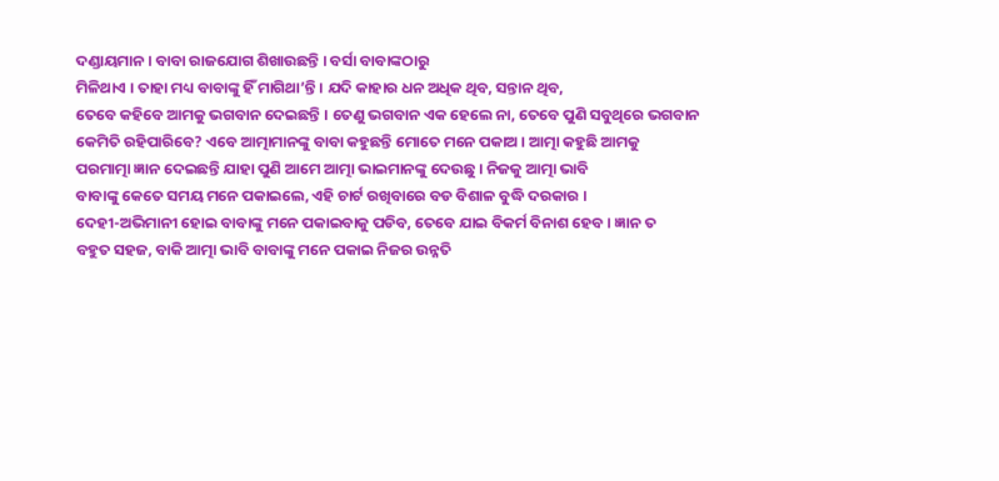ଦଣ୍ଡାୟମାନ । ବାବା ରାଜଯୋଗ ଶିଖାଉଛନ୍ତି । ବର୍ସା ବାବାଙ୍କଠାରୁ
ମିଳିଥାଏ । ତାହା ମଧ୍ୟ ବାବାଙ୍କୁ ହିଁ ମାଗିଥା’ନ୍ତି । ଯଦି କାହାର ଧନ ଅଧିକ ଥିବ, ସନ୍ତାନ ଥିବ,
ତେବେ କହିବେ ଆମକୁ ଭଗବାନ ଦେଇଛନ୍ତି । ତେଣୁ ଭଗବାନ ଏକ ହେଲେ ନା, ତେବେ ପୁଣି ସବୁଥିରେ ଭଗବାନ
କେମିତି ରହିପାରିବେ? ଏବେ ଆତ୍ମାମାନଙ୍କୁ ବାବା କହୁଛନ୍ତି ମୋତେ ମନେ ପକାଅ । ଆତ୍ମା କହୁଛି ଆମକୁ
ପରମାତ୍ମା ଜ୍ଞାନ ଦେଇଛନ୍ତି ଯାହା ପୁଣି ଆମେ ଆତ୍ମା ଭାଇମାନଙ୍କୁ ଦେଉଛୁ । ନିଜକୁ ଆତ୍ମା ଭାବି
ବାବାଙ୍କୁ କେତେ ସମୟ ମନେ ପକାଇଲେ, ଏହି ଚାର୍ଟ ରଖିବାରେ ବଡ ବିଶାଳ ବୁଦ୍ଧି ଦରକାର ।
ଦେହୀ-ଅଭିମାନୀ ହୋଇ ବାବାଙ୍କୁ ମନେ ପକାଇବାକୁ ପଡିବ, ତେବେ ଯାଇ ବିକର୍ମ ବିନାଶ ହେବ । ଜ୍ଞାନ ତ
ବହୁତ ସହଜ, ବାକି ଆତ୍ମା ଭାବି ବାବାଙ୍କୁ ମନେ ପକାଇ ନିଜର ଉନ୍ନତି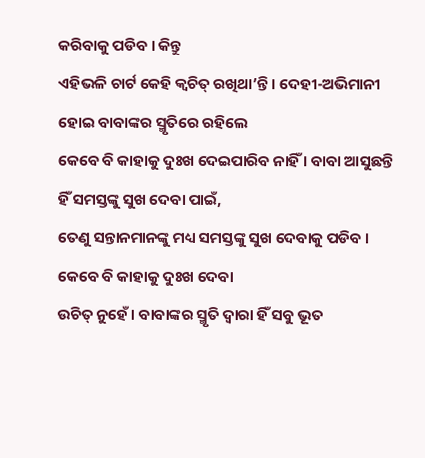କରିବାକୁ ପଡିବ । କିନ୍ତୁ
ଏହିଭଳି ଚାର୍ଟ କେହି କ୍ୱଚିତ୍ ରଖିଥା’ନ୍ତି । ଦେହୀ-ଅଭିମାନୀ ହୋଇ ବାବାଙ୍କର ସ୍ମୃତିରେ ରହିଲେ
କେବେ ବି କାହାକୁ ଦୁଃଖ ଦେଇପାରିବ ନାହିଁ । ବାବା ଆସୁଛନ୍ତି ହିଁ ସମସ୍ତଙ୍କୁ ସୁଖ ଦେବା ପାଇଁ,
ତେଣୁ ସନ୍ତାନମାନଙ୍କୁ ମଧ୍ୟ ସମସ୍ତଙ୍କୁ ସୁଖ ଦେବାକୁ ପଡିବ । କେବେ ବି କାହାକୁ ଦୁଃଖ ଦେବା
ଉଚିତ୍ ନୁହେଁ । ବାବାଙ୍କର ସ୍ମୃତି ଦ୍ୱାରା ହିଁ ସବୁ ଭୂତ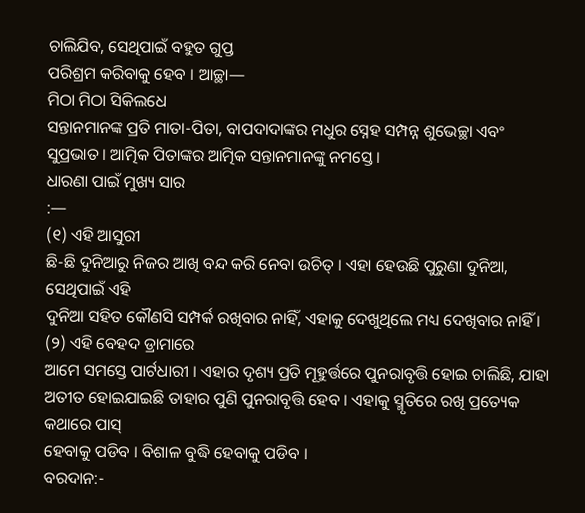ଚାଲିଯିବ, ସେଥିପାଇଁ ବହୁତ ଗୁପ୍ତ
ପରିଶ୍ରମ କରିବାକୁ ହେବ । ଆଚ୍ଛା—
ମିଠା ମିଠା ସିକିଲଧେ
ସନ୍ତାନମାନଙ୍କ ପ୍ରତି ମାତା-ପିତା, ବାପଦାଦାଙ୍କର ମଧୁର ସ୍ନେହ ସମ୍ପନ୍ନ ଶୁଭେଚ୍ଛା ଏବଂ
ସୁପ୍ରଭାତ । ଆତ୍ମିକ ପିତାଙ୍କର ଆତ୍ମିକ ସନ୍ତାନମାନଙ୍କୁ ନମସ୍ତେ ।
ଧାରଣା ପାଇଁ ମୁଖ୍ୟ ସାର
:—
(୧) ଏହି ଆସୁରୀ
ଛି-ଛି ଦୁନିଆରୁ ନିଜର ଆଖି ବନ୍ଦ କରି ନେବା ଉଚିତ୍ । ଏହା ହେଉଛି ପୁରୁଣା ଦୁନିଆ, ସେଥିପାଇଁ ଏହି
ଦୁନିଆ ସହିତ କୌଣସି ସମ୍ପର୍କ ରଖିବାର ନାହିଁ, ଏହାକୁ ଦେଖୁଥିଲେ ମଧ୍ୟ ଦେଖିବାର ନାହିଁ ।
(୨) ଏହି ବେହଦ ଡ୍ରାମାରେ
ଆମେ ସମସ୍ତେ ପାର୍ଟଧାରୀ । ଏହାର ଦୃଶ୍ୟ ପ୍ରତି ମୂହୁର୍ତ୍ତରେ ପୁନରାବୃତ୍ତି ହୋଇ ଚାଲିଛି, ଯାହା
ଅତୀତ ହୋଇଯାଇଛି ତାହାର ପୁଣି ପୁନରାବୃତ୍ତି ହେବ । ଏହାକୁ ସ୍ମୃତିରେ ରଖି ପ୍ରତ୍ୟେକ କଥାରେ ପାସ୍
ହେବାକୁ ପଡିବ । ବିଶାଳ ବୁଦ୍ଧି ହେବାକୁ ପଡିବ ।
ବରଦାନ:-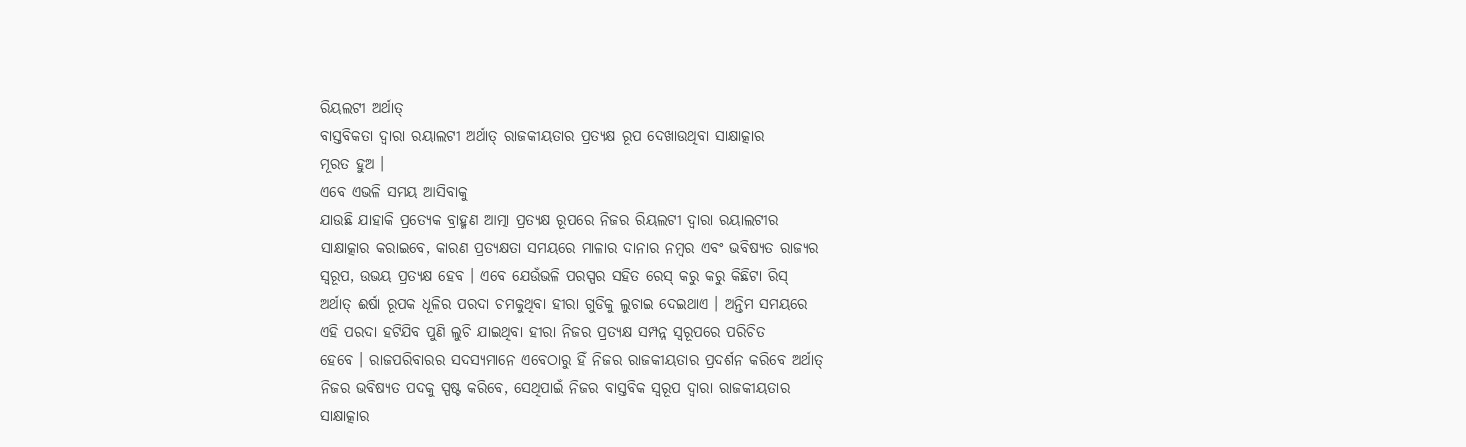ରିୟଲଟୀ ଅର୍ଥାତ୍
ବାସ୍ତବିକତା ଦ୍ୱାରା ରୟାଲଟୀ ଅର୍ଥାତ୍ ରାଜକୀୟତାର ପ୍ରତ୍ୟକ୍ଷ ରୂପ ଦେଖାଉଥିବା ସାକ୍ଷାତ୍କାର
ମୂରତ ହୁଅ ।
ଏବେ ଏଭଳି ସମୟ ଆସିବାକୁ
ଯାଉଛି ଯାହାକି ପ୍ରତ୍ୟେକ ବ୍ରାହ୍ମଣ ଆତ୍ମା ପ୍ରତ୍ୟକ୍ଷ ରୂପରେ ନିଜର ରିୟଲଟୀ ଦ୍ୱାରା ରୟାଲଟୀର
ସାକ୍ଷାତ୍କାର କରାଇବେ, କାରଣ ପ୍ରତ୍ୟକ୍ଷତା ସମୟରେ ମାଳାର ଦାନାର ନମ୍ବର ଏବଂ ଭବିଷ୍ୟତ ରାଜ୍ୟର
ସ୍ୱରୂପ, ଉଭୟ ପ୍ରତ୍ୟକ୍ଷ ହେବ । ଏବେ ଯେଉଁଭଳି ପରସ୍ପର ସହିତ ରେସ୍ କରୁ କରୁ କିଛିଟା ରିସ୍
ଅର୍ଥାତ୍ ଈର୍ଷା ରୂପକ ଧୂଳିର ପରଦା ଚମକୁଥିବା ହୀରା ଗୁଡିକୁ ଲୁଚାଇ ଦେଇଥାଏ । ଅନ୍ତିମ ସମୟରେ
ଏହି ପରଦା ହଟିଯିବ ପୁଣି ଲୁଚି ଯାଇଥିବା ହୀରା ନିଜର ପ୍ରତ୍ୟକ୍ଷ ସମ୍ପନ୍ନ ସ୍ୱରୂପରେ ପରିଚିତ
ହେବେ । ରାଜପରିବାରର ସଦସ୍ୟମାନେ ଏବେଠାରୁ ହିଁ ନିଜର ରାଜକୀୟତାର ପ୍ରଦର୍ଶନ କରିବେ ଅର୍ଥାତ୍
ନିଜର ଭବିଷ୍ୟତ ପଦକୁ ସ୍ପଷ୍ଟ କରିବେ, ସେଥିପାଇଁ ନିଜର ବାସ୍ତବିକ ସ୍ୱରୂପ ଦ୍ୱାରା ରାଜକୀୟତାର
ସାକ୍ଷାତ୍କାର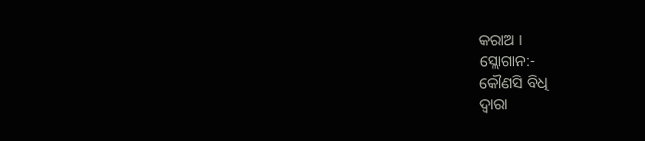କରାଅ ।
ସ୍ଲୋଗାନ:-
କୌଣସି ବିଧି
ଦ୍ୱାରା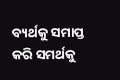ବ୍ୟର୍ଥକୁ ସମାପ୍ତ କରି ସମର୍ଥକୁ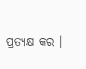ପ୍ରତ୍ୟକ୍ଷ କର ।